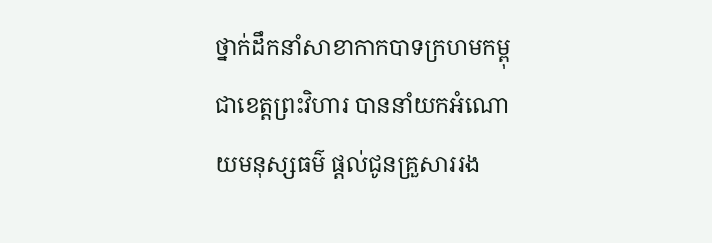ថ្នាក់ដឹកនាំសាខាកាកបាទក្រហមកម្ពុជាខេត្តព្រះវិហារ បាននាំយកអំណោយមនុស្សធម៌ ផ្តល់ជូនគ្រួសាររង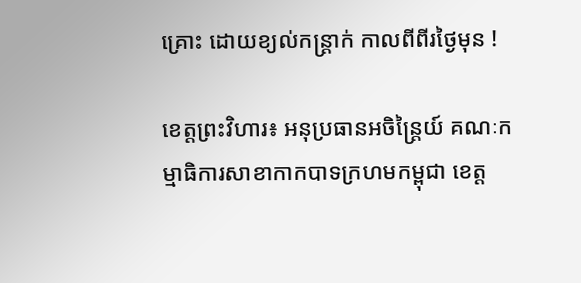គ្រោះ ដោយខ្យល់កន្ត្រាក់ កាលពីពីរថ្ងៃមុន !

ខេត្តព្រះវិហារ៖ អនុប្រធានអចិន្ត្រៃយ៍ គណៈកម្មាធិការសាខាកាកបាទក្រហមកម្ពុជា ខេត្ត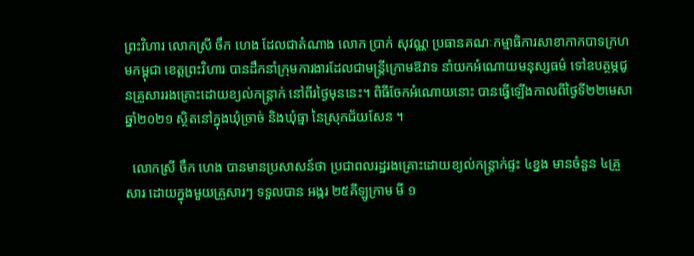ព្រះវិហារ លោកស្រី ចឹក ហេង ដែលជាតំណាង លោក ប្រាក់ សុវណ្ណ ប្រធានគណៈកម្មាធិការសាខាកាកបាទក្រហមកម្ពុជា ខេត្តព្រះវិហារ បានដឹកនាំក្រុមការងារដែលជាមន្ត្រីក្រោមឱវាទ នាំយកអំណោយមនុស្សធម៌ ទៅឧបត្ថម្ភជូនគ្រួសាររងគ្រោះដោយខ្យល់កន្ត្រាក់ នៅពីរថ្ងៃមុននេះ។ ពិធីចែកអំណោយនោះ បានធ្វើឡើងកាលពីថ្ងៃទី២២មេសាឆ្នាំ២០២១ ស្ថិតនៅក្នុងឃុំច្រាច់ និងឃុំធ្មា នៃស្រុកជ័យសែន ។

  លោកស្រី ចឹក ហេង បានមានប្រសាសន៍ថា ប្រជាពលរដ្ឋរងគ្រោះដោយខ្យល់កន្ត្រាក់ផ្ទះ ៤ខ្នង មានចំនួន ៤គ្រួសារ ដោយក្នុងមួយគ្រួសារៗ ទទួលបាន អង្ករ ២៥គីឡូក្រាម មី ១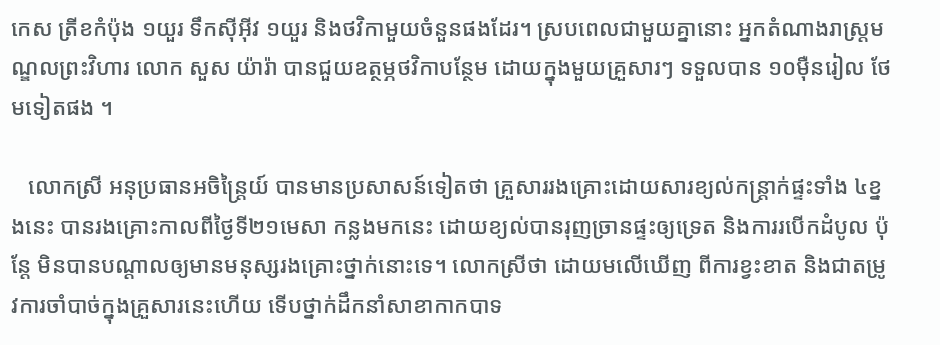កេស ត្រីខកំប៉ុង ១យួរ ទឹកស៊ីអ៊ីវ ១យួរ និងថវិកាមួយចំនួនផងដែរ។ ស្របពេលជាមួយគ្នានោះ អ្នកតំណាងរាស្ត្រមណ្ឌលព្រះវិហារ លោក សួស យ៉ារ៉ា បានជួយឧត្ថម្ភថវិកាបន្ថែម ដោយក្នុងមួយគ្រួសារៗ ទទួលបាន ១០ម៉ឺនរៀល ថែមទៀតផង ។

   លោកស្រី អនុប្រធានអចិន្ត្រៃយ៍ បានមានប្រសាសន៍ទៀតថា គ្រួសាររងគ្រោះដោយសារខ្យល់កន្ត្រាក់ផ្ទះទាំង ៤ខ្នងនេះ បានរងគ្រោះកាលពីថ្ងៃទី២១មេសា កន្លងមកនេះ ដោយខ្យល់បានរុញច្រានផ្ទះឲ្យទ្រេត និងការរបើកដំបូល ប៉ុន្តែ មិនបានបណ្តាលឲ្យមានមនុស្សរងគ្រោះថ្នាក់នោះទេ។ លោកស្រីថា ដោយមលើឃើញ ពីការខ្វះខាត និងជាតម្រូវការចាំបាច់ក្នុងគ្រួសារនេះហើយ ទើបថ្នាក់ដឹកនាំសាខាកាកបាទ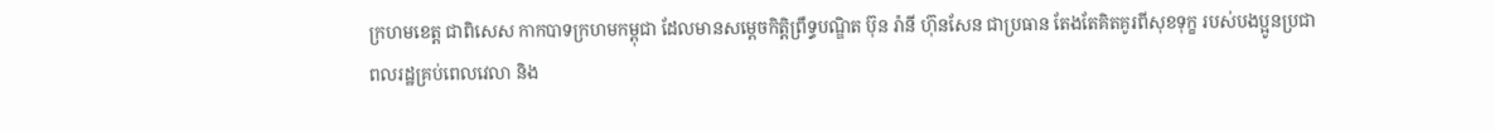ក្រហមខេត្ត ជាពិសេស កាកបាទក្រហមកម្ពុជា ដែលមានសម្ដេចកិត្ដិព្រឹទ្ធបណ្ឌិត ប៊ុន រ៉ានី ហ៊ុនសែន ជាប្រធាន តែងតែគិតគូរពីសុខទុក្ខ របស់បងប្អូនប្រជាពលរដ្ឋគ្រប់ពេលវេលា និង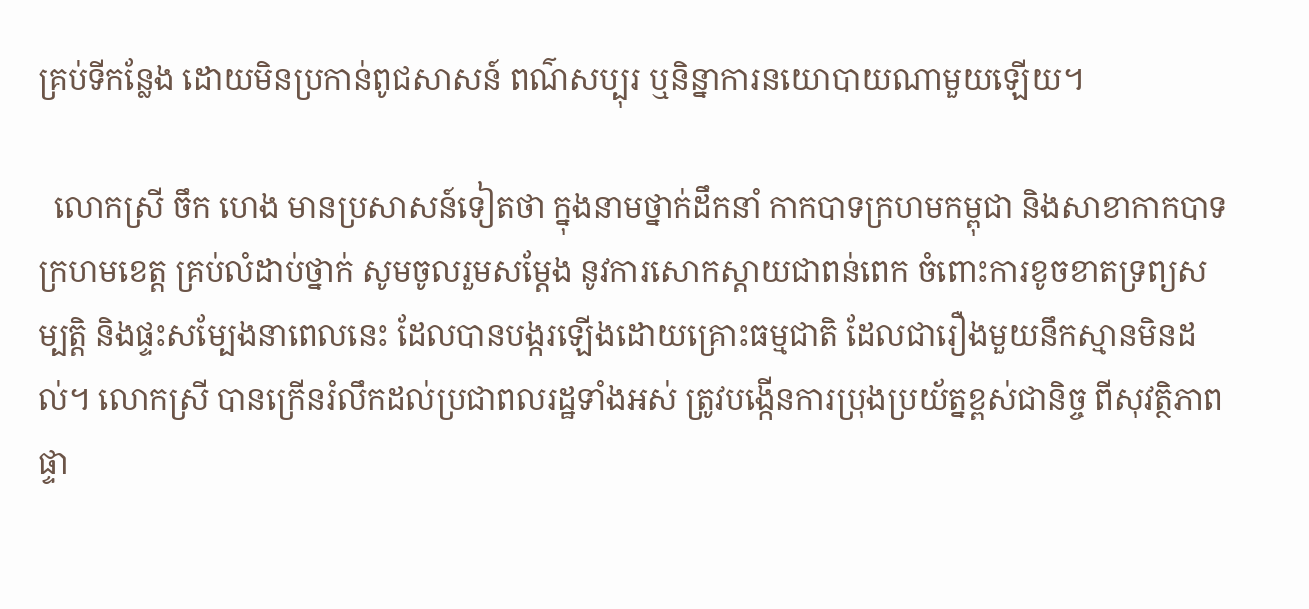គ្រប់ទីកន្លែង ដោយមិនប្រកាន់ពូជសាសន៍ ពណ៌សប្បុរ ឬនិន្នាការនយោបាយណាមួយឡើយ។

  លោកស្រី ចឹក ហេង មានប្រសាសន៍ទៀតថា ក្នុងនាមថ្នាក់ដឹកនាំ កាកបាទក្រហមកម្ពុជា និងសាខាកាកបាទក្រហមខេត្ត គ្រប់លំដាប់ថ្នាក់ សូមចូលរួមសម្តែង នូវការសោកស្តាយជាពន់ពេក ចំពោះការខូចខាតទ្រព្យសម្បត្តិ និងផ្ទះសម្បែងនាពេលនេះ ដែលបានបង្ករឡើងដោយគ្រោះធម្មជាតិ ដែលជារឿងមួយនឹកស្មានមិនដល់។ លោកស្រី បានក្រើនរំលឹកដល់ប្រជាពលរដ្ឋទាំងអស់ ត្រូវបង្កើនការប្រុងប្រយ័ត្នខ្ពស់ជានិច្ច ពីសុវត្ថិភាពផ្ទា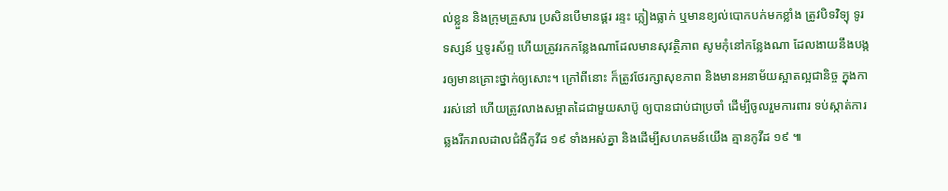ល់ខ្លួន និងក្រុមគ្រួសារ ប្រសិនបើមានផ្គរ រន្ទះ ភ្លៀងធ្លាក់ ឬមានខ្យល់បោកបក់មកខ្លាំង ត្រូវបិទវិទ្យុ ទូរទស្សន៍ ឬទូរស័ព្ទ ហើយត្រូវរកកន្លែងណាដែលមានសុវត្ថិភាព សូមកុំនៅកន្លែងណា ដែលងាយនឹងបង្ករឲ្យមានគ្រោះថ្នាក់ឲ្យសោះ។ ក្រៅពីនោះ ក៏ត្រូវថែរក្សាសុខភាព និងមានអនាម័យស្អាតល្អជានិច្ច ក្នុងការរស់នៅ ហើយត្រូវលាងសម្អាតដៃជាមួយសាប៊ូ ឲ្យបានជាប់ជាប្រចាំ ដើម្បីចូលរួមការពារ ទប់ស្កាត់ការឆ្លងរីករាលដាលជំងឺកូវីដ ១៩ ទាំងអស់គ្នា និងដើម្បីសហគមន៍យើង គ្មានកូវីដ ១៩ ៕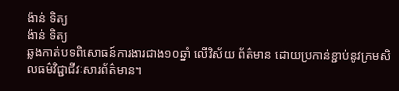ង៉ាន់ ទិត្យ
ង៉ាន់ ទិត្យ
ឆ្លងកាត់បទពិសោធន៍ការងារជាង១០ឆ្នាំ លើវិស័យ ព័ត៌មាន ដោយប្រកាន់ខ្ជាប់នូវក្រមសិលធម៌វិជ្ជាជីវៈសារព័ត៌មាន។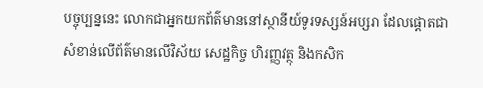បច្ចុប្បន្ននេះ លោកជាអ្នកយកព័ត៌មាននៅស្ថានីយ៍ទូរទស្សន៍អប្សរា ដែលផ្តោតជាសំខាន់លើព័ត៌មានលើវិស័យ សេដ្ឋកិច្ច ហិរញ្ញវត្ថុ និងកសិក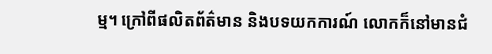ម្ម។ ក្រៅពីផលិតព័ត៌មាន និងបទយកការណ៍ លោកក៏នៅមានជំ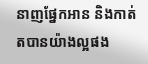នាញផ្នែកអាន និងកាត់តបានយ៉ាងល្អផង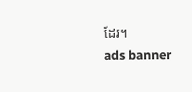ដែរ។
ads banner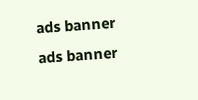ads banner
ads banner